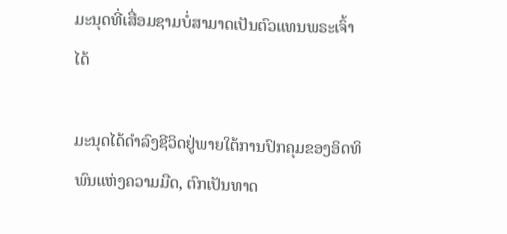ມະນຸດທີ່ເສື່ອມຊາມບໍ່ສາມາດເປັນຕົວແທນພຣະເຈົ້າໄດ້

ມະນຸດໄດ້ດຳລົງຊີວິດຢູ່ພາຍໃຕ້ການປົກຄຸມຂອງອິດທິພົນແຫ່ງຄວາມມືດ, ຕົກເປັນທາດ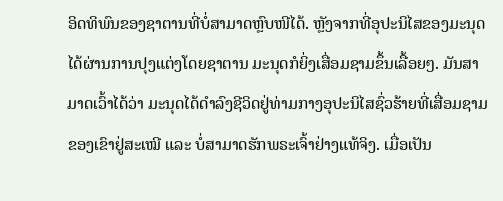ອິດທິພົນຂອງຊາຕານທີ່ບໍ່ສາມາດຫຼົບໜີໄດ້. ຫຼັງຈາກທີ່ອຸປະນິໄສຂອງມະນຸດໄດ້ຜ່ານການປຸງແຕ່ງໂດຍຊາຕານ ມະນຸດກໍຍິ່ງເສື່ອມຊາມຂຶ້ນເລື້ອຍໆ. ມັນສາມາດເວົ້າໄດ້ວ່າ ມະນຸດໄດ້ດຳລົງຊີວິດຢູ່ທ່າມກາງອຸປະນິໄສຊົ່ວຮ້າຍທີ່ເສື່ອມຊາມຂອງເຂົາຢູ່ສະເໝີ ແລະ ບໍ່ສາມາດຮັກພຣະເຈົ້າຢ່າງແທ້ຈິງ. ເມື່ອເປັນ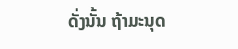ດັ່ງນັ້ນ ຖ້າມະນຸດ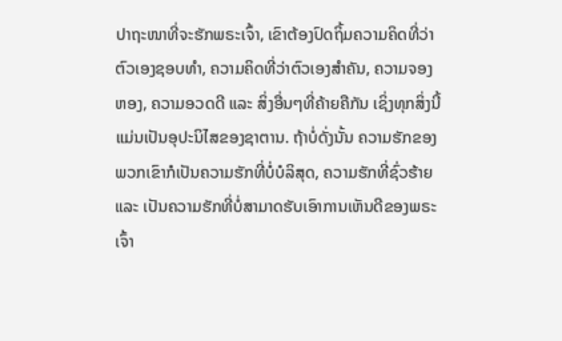ປາຖະໜາທີ່ຈະຮັກພຣະເຈົ້າ, ເຂົາຕ້ອງປົດຖິ້ມຄວາມຄິດທີ່ວ່າຕົວເອງຊອບທໍາ, ຄວາມຄິດທີ່ວ່າຕົວເອງສຳຄັນ, ຄວາມຈອງຫອງ, ຄວາມອວດດີ ແລະ ສິ່ງອື່ນໆທີ່ຄ້າຍຄືກັນ ເຊິ່ງທຸກສິ່ງນີ້ແມ່ນເປັນອຸປະນິໄສຂອງຊາຕານ. ຖ້າບໍ່ດັ່ງນັ້ນ ຄວາມຮັກຂອງພວກເຂົາກໍເປັນຄວາມຮັກທີ່ບໍ່ບໍລິສຸດ, ຄວາມຮັກທີ່ຊົ່ວຮ້າຍ ແລະ ເປັນຄວາມຮັກທີ່ບໍ່ສາມາດຮັບເອົາການເຫັນດີຂອງພຣະເຈົ້າ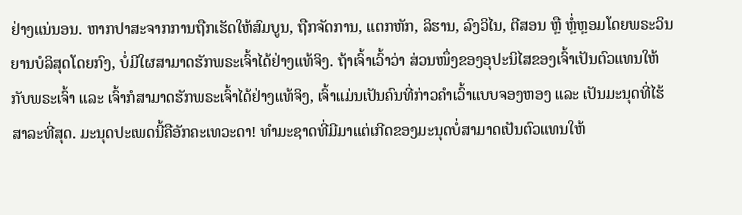ຢ່າງແນ່ນອນ. ຫາກປາສະຈາກການຖືກເຮັດໃຫ້ສົມບູນ, ຖືກຈັດການ, ແຕກຫັກ, ລິຮານ, ລົງວິໄນ, ຕີສອນ ຫຼື ຫຼໍ່ຫຼອມໂດຍພຣະວິນຍານບໍລິສຸດໂດຍກົງ, ບໍ່ມີໃຜສາມາດຮັກພຣະເຈົ້າໄດ້ຢ່າງແທ້ຈິງ. ຖ້າເຈົ້າເວົ້າວ່າ ສ່ວນໜຶ່ງຂອງອຸປະນິໄສຂອງເຈົ້າເປັນຕົວແທນໃຫ້ກັບພຣະເຈົ້າ ແລະ ເຈົ້າກໍສາມາດຮັກພຣະເຈົ້າໄດ້ຢ່າງແທ້ຈິງ, ເຈົ້າແມ່ນເປັນຄົນທີ່ກ່າວຄຳເວົ້າແບບຈອງຫອງ ແລະ ເປັນມະນຸດທີ່ໄຮ້ສາລະທີ່ສຸດ. ມະນຸດປະເພດນີ້ຄືອັກຄະເທວະດາ! ທຳມະຊາດທີ່ມີມາແຕ່ເກີດຂອງມະນຸດບໍ່ສາມາດເປັນຕົວແທນໃຫ້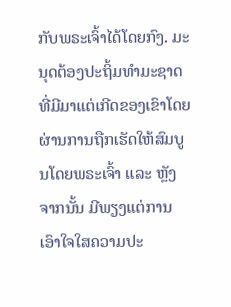ກັບພຣະເຈົ້າໄດ້ໂດຍກົງ. ມະນຸດຕ້ອງປະຖິ້ມທຳມະຊາດທີ່ມີມາແຕ່ເກີດຂອງເຂົາໂດຍຜ່ານການຖືກເຮັດໃຫ້ສົມບູນໂດຍພຣະເຈົ້າ ແລະ ຫຼັງຈາກນັ້ນ ມີພຽງແຕ່ການເອົາໃຈໃສຄວາມປະ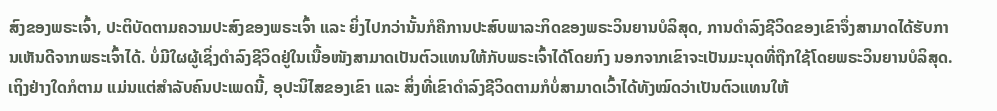ສົງຂອງພຣະເຈົ້າ, ປະຕິບັດຕາມຄວາມປະສົງຂອງພຣະເຈົ້າ ແລະ ຍິ່ງໄປກວ່ານັ້ນກໍຄືການປະສົບພາລະກິດຂອງພຣະວິນຍານບໍລິສຸດ, ການດຳລົງຊີວິດຂອງເຂົາຈຶ່ງສາມາດໄດ້ຮັບການເຫັນດີຈາກພຣະເຈົ້າໄດ້. ບໍ່ມີໃຜຜູ້ເຊິ່ງດຳລົງຊີວິດຢູ່ໃນເນື້ອໜັງສາມາດເປັນຕົວແທນໃຫ້ກັບພຣະເຈົ້າໄດ້ໂດຍກົງ ນອກຈາກເຂົາຈະເປັນມະນຸດທີ່ຖືກໃຊ້ໂດຍພຣະວິນຍານບໍລິສຸດ. ເຖິງຢ່າງໃດກໍຕາມ ແມ່ນແຕ່ສຳລັບຄົນປະເພດນີ້, ອຸປະນິໄສຂອງເຂົາ ແລະ ສິ່ງທີ່ເຂົາດຳລົງຊີວິດຕາມກໍບໍ່ສາມາດເວົ້າໄດ້ທັງໝົດວ່າເປັນຕົວແທນໃຫ້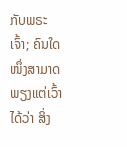ກັບພຣະເຈົ້າ; ຄົນໃດໜຶ່ງສາມາດພຽງແຕ່ເວົ້າໄດ້ວ່າ ສິ່ງ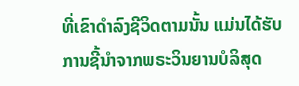ທີ່ເຂົາດຳລົງຊີວິດຕາມນັ້ນ ແມ່ນໄດ້ຮັບການຊີ້ນໍາຈາກພຣະວິນຍານບໍລິສຸດ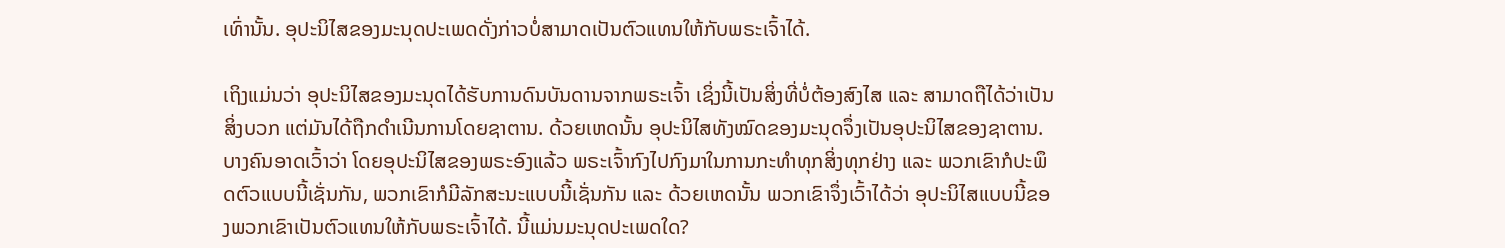ເທົ່ານັ້ນ. ອຸປະນິໄສຂອງມະນຸດປະເພດດັ່ງກ່າວບໍ່ສາມາດເປັນຕົວແທນໃຫ້ກັບພຣະເຈົ້າໄດ້.

ເຖິງແມ່ນວ່າ ອຸປະນິໄສຂອງມະນຸດໄດ້ຮັບການດົນບັນດານຈາກພຣະເຈົ້າ ເຊິ່ງນີ້ເປັນສິ່ງທີ່ບໍ່ຕ້ອງສົງໄສ ແລະ ສາມາດຖືໄດ້ວ່າເປັນສິ່ງບວກ ແຕ່ມັນໄດ້ຖືກດໍາເນີນການໂດຍຊາຕານ. ດ້ວຍເຫດນັ້ນ ອຸປະນິໄສທັງໝົດຂອງມະນຸດຈຶ່ງເປັນອຸປະນິໄສຂອງຊາຕານ. ບາງຄົນອາດເວົ້າວ່າ ໂດຍອຸປະນິໄສຂອງພຣະອົງແລ້ວ ພຣະເຈົ້າກົງໄປກົງມາໃນການກະທຳທຸກສິ່ງທຸກຢ່າງ ແລະ ພວກເຂົາກໍປະພຶດຕົວແບບນີ້ເຊັ່ນກັນ, ພວກເຂົາກໍມີລັກສະນະແບບນີ້ເຊັ່ນກັນ ແລະ ດ້ວຍເຫດນັ້ນ ພວກເຂົາຈຶ່ງເວົ້າໄດ້ວ່າ ອຸປະນິໄສແບບນີ້ຂອງພວກເຂົາເປັນຕົວແທນໃຫ້ກັບພຣະເຈົ້າໄດ້. ນີ້ແມ່ນມະນຸດປະເພດໃດ?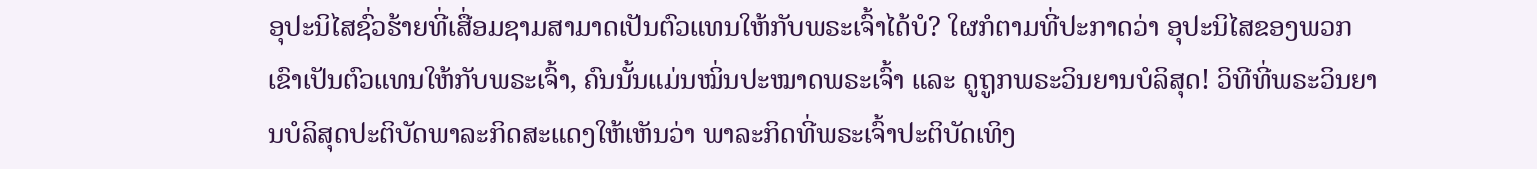ອຸປະນິໄສຊົ່ວຮ້າຍທີ່ເສື່ອມຊາມສາມາດເປັນຕົວແທນໃຫ້ກັບພຣະເຈົ້າໄດ້ບໍ? ໃຜກໍຕາມທີ່ປະກາດວ່າ ອຸປະນິໄສຂອງພວກເຂົາເປັນຕົວແທນໃຫ້ກັບພຣະເຈົ້າ, ຄົນນັ້ນແມ່ນໝິ່ນປະໝາດພຣະເຈົ້າ ແລະ ດູຖູກພຣະວິນຍານບໍລິສຸດ! ວິທີທີ່ພຣະວິນຍານບໍລິສຸດປະຕິບັດພາລະກິດສະແດງໃຫ້ເຫັນວ່າ ພາລະກິດທີ່ພຣະເຈົ້າປະຕິບັດເທິງ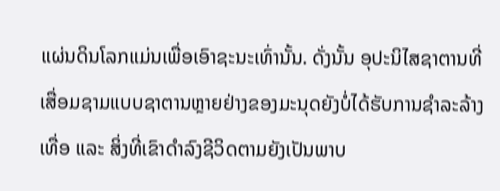ແຜ່ນດິນໂລກແມ່ນເພື່ອເອົາຊະນະເທົ່ານັ້ນ. ດັ່ງນັ້ນ ອຸປະນິໄສຊາຕານທີ່ເສື່ອມຊາມແບບຊາຕານຫຼາຍຢ່າງຂອງມະນຸດຍັງບໍ່ໄດ້ຮັບການຊໍາລະລ້າງເທື່ອ ແລະ ສິ່ງທີ່ເຂົາດຳລົງຊີວິດຕາມຍັງເປັນພາບ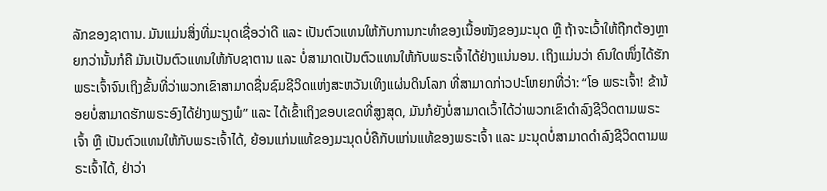ລັກຂອງຊາຕານ. ມັນແມ່ນສິ່ງທີ່ມະນຸດເຊື່ອວ່າດີ ແລະ ເປັນຕົວແທນໃຫ້ກັບການກະທຳຂອງເນື້ອໜັງຂອງມະນຸດ ຫຼື ຖ້າຈະເວົ້າໃຫ້ຖືກຕ້ອງຫຼາຍກວ່ານັ້ນກໍຄື ມັນເປັນຕົວແທນໃຫ້ກັບຊາຕານ ແລະ ບໍ່ສາມາດເປັນຕົວແທນໃຫ້ກັບພຣະເຈົ້າໄດ້ຢ່າງແນ່ນອນ. ເຖິງແມ່ນວ່າ ຄົນໃດໜຶ່ງໄດ້ຮັກພຣະເຈົ້າຈົນເຖິງຂັ້ນທີ່ວ່າພວກເຂົາສາມາດຊື່ນຊົມຊີວິດແຫ່ງສະຫວັນເທິງແຜ່ນດິນໂລກ ທີ່ສາມາດກ່າວປະໂຫຍກທີ່ວ່າ: “ໂອ ພຣະເຈົ້າ! ຂ້ານ້ອຍບໍ່ສາມາດຮັກພຣະອົງໄດ້ຢ່າງພຽງພໍ” ແລະ ໄດ້ເຂົ້າເຖິງຂອບເຂດທີ່ສູງສຸດ, ມັນກໍຍັງບໍ່ສາມາດເວົ້າໄດ້ວ່າພວກເຂົາດຳລົງຊີວິດຕາມພຣະເຈົ້າ ຫຼື ເປັນຕົວແທນໃຫ້ກັບພຣະເຈົ້າໄດ້, ຍ້ອນແກ່ນແທ້ຂອງມະນຸດບໍ່ຄືກັບແກ່ນແທ້ຂອງພຣະເຈົ້າ ແລະ ມະນຸດບໍ່ສາມາດດຳລົງຊີວິດຕາມພຣະເຈົ້າໄດ້, ຢ່າວ່າ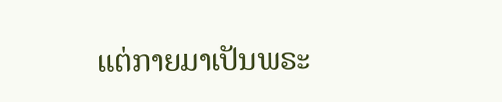ແຕ່ກາຍມາເປັນພຣະ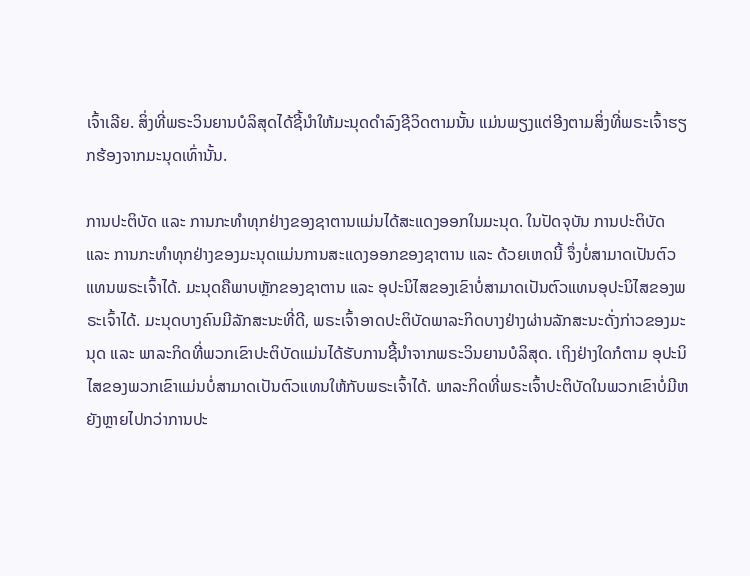ເຈົ້າເລີຍ. ສິ່ງທີ່ພຣະວິນຍານບໍລິສຸດໄດ້ຊີ້ນໍາໃຫ້ມະນຸດດຳລົງຊີວິດຕາມນັ້ນ ແມ່ນພຽງແຕ່ອີງຕາມສິ່ງທີ່ພຣະເຈົ້າຮຽກຮ້ອງຈາກມະນຸດເທົ່ານັ້ນ.

ການປະຕິບັດ ແລະ ການກະທຳທຸກຢ່າງຂອງຊາຕານແມ່ນໄດ້ສະແດງອອກໃນມະນຸດ. ໃນປັດຈຸບັນ ການປະຕິບັດ ແລະ ການກະທຳທຸກຢ່າງຂອງມະນຸດແມ່ນການສະແດງອອກຂອງຊາຕານ ແລະ ດ້ວຍເຫດນີ້ ຈຶ່ງບໍ່ສາມາດເປັນຕົວແທນພຣະເຈົ້າໄດ້. ມະນຸດຄືພາບຫຼັກຂອງຊາຕານ ແລະ ອຸປະນິໄສຂອງເຂົາບໍ່ສາມາດເປັນຕົວແທນອຸປະນິໄສຂອງພຣະເຈົ້າໄດ້. ມະນຸດບາງຄົນມີລັກສະນະທີ່ດີ, ພຣະເຈົ້າອາດປະຕິບັດພາລະກິດບາງຢ່າງຜ່ານລັກສະນະດັ່ງກ່າວຂອງມະນຸດ ແລະ ພາລະກິດທີ່ພວກເຂົາປະຕິບັດແມ່ນໄດ້ຮັບການຊີ້ນໍາຈາກພຣະວິນຍານບໍລິສຸດ. ເຖິງຢ່າງໃດກໍຕາມ ອຸປະນິໄສຂອງພວກເຂົາແມ່ນບໍ່ສາມາດເປັນຕົວແທນໃຫ້ກັບພຣະເຈົ້າໄດ້. ພາລະກິດທີ່ພຣະເຈົ້າປະຕິບັດໃນພວກເຂົາບໍ່ມີຫຍັງຫຼາຍໄປກວ່າການປະ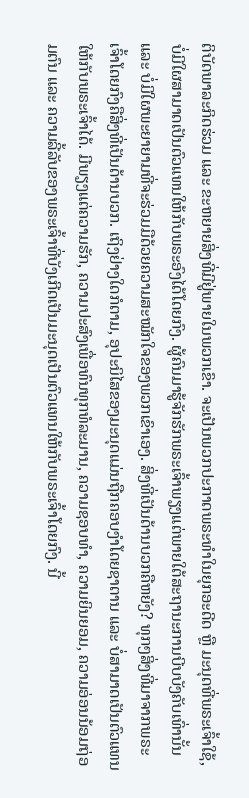ຕິບັດພາລະກິດຮ່ວມ ແລະ ຂະຫຍາຍສິ່ງທີ່ມີຢູ່ພາຍໃນພວກເຂົາ. ຈະເປັນພວກປະກາດພຣະທຳໃນຍຸກອະດີດ ຫຼື ມະນຸດທີ່ພຣະເຈົ້າໃຊ້, ບໍ່ມີໃຜສາມາດເປັນຕົວແທນໃຫ້ກັບພຣະອົງໄດ້ໂດຍກົງ. ຜູ້ຄົນມາຮູ້ຈັກຮັກພຣະເຈົ້າພຽງແຕ່ພາຍໃຕ້ສະຖານະການບີບບັງຄັບເທົ່ານັ້ນ ແລະ ບໍ່ມີໃຜພະຍາຍາມທີ່ຈະຮ່ວມມືດ້ວຍຄວາມສະໝັກໃຈຂອງພວກເຂົາເອງ. ສິ່ງທີ່ເປັນດ້ານບວກຄືຫຍັງ? ທຸກໆສິ່ງທີ່ມາຈາກພຣະເຈົ້າໂດຍກົງຄືສິ່ງທີ່ເປັນດ້ານບວກ. ເຖິງຢ່າງໃດກໍຕາມ, ອຸປະນິໄສຂອງມະນຸດແມ່ນຖືກຄອບງຳໂດຍຊາຕານ ແລະ ບໍ່ສາມາດເປັນຕົວແທນໃຫ້ກັບພຣະເຈົ້າໄດ້. ມີພຽງແຕ່ຄວາມຮັກ, ຄວາມປະສົງເພື່ອທົນທຸກທໍລະມານ, ຄວາມຊອບທຳ, ຄວາມຍິນຍອມ, ຄວາມອ່ອນນ້ອມຖ່ອມຕົນ ແລະ ຄວາມລີ້ລັບຂອງພຣະເຈົ້າທີ່ບັງເກີດເປັນມະນຸດເປັນຕົວແທນໃຫ້ກັບພຣະເຈົ້າໂດຍກົງ. ນີ້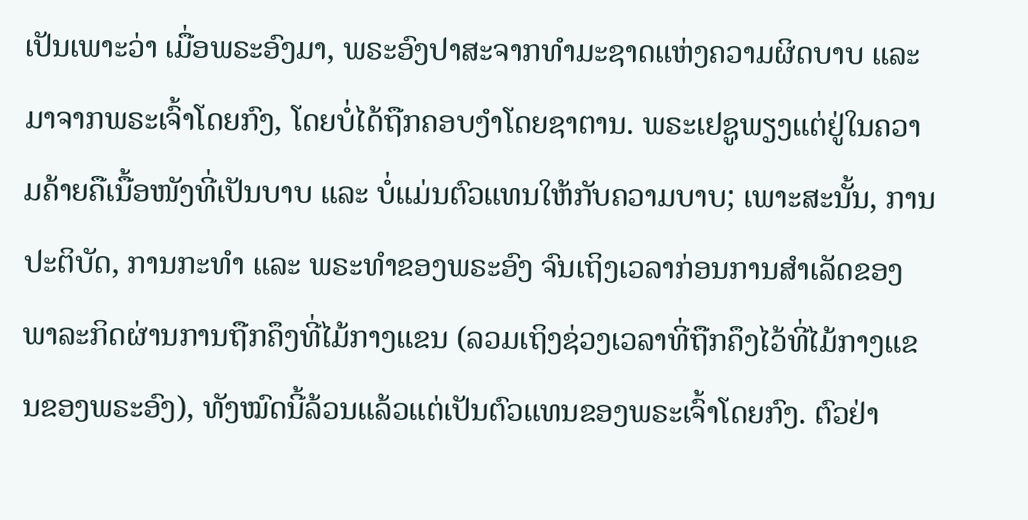ເປັນເພາະວ່າ ເມື່ອພຣະອົງມາ, ພຣະອົງປາສະຈາກທຳມະຊາດແຫ່ງຄວາມຜິດບາບ ແລະ ມາຈາກພຣະເຈົ້າໂດຍກົງ, ໂດຍບໍ່ໄດ້ຖືກຄອບງຳໂດຍຊາຕານ. ພຣະເຢຊູພຽງແຕ່ຢູ່ໃນຄວາມຄ້າຍຄືເນື້ອໜັງທີ່ເປັນບາບ ແລະ ບໍ່ແມ່ນຕົວແທນໃຫ້ກັບຄວາມບາບ; ເພາະສະນັ້ນ, ການປະຕິບັດ, ການກະທຳ ແລະ ພຣະທຳຂອງພຣະອົງ ຈົນເຖິງເວລາກ່ອນການສຳເລັດຂອງພາລະກິດຜ່ານການຖືກຄຶງທີ່ໄມ້ກາງແຂນ (ລວມເຖິງຊ່ວງເວລາທີ່ຖືກຄຶງໄວ້ທີ່ໄມ້ກາງແຂນຂອງພຣະອົງ), ທັງໝົດນີ້ລ້ວນແລ້ວແຕ່ເປັນຕົວແທນຂອງພຣະເຈົ້າໂດຍກົງ. ຕົວຢ່າ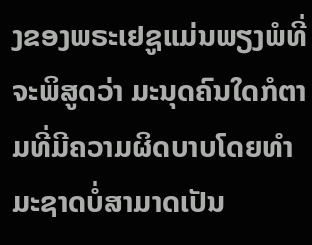ງຂອງພຣະເຢຊູແມ່ນພຽງພໍທີ່ຈະພິສູດວ່າ ມະນຸດຄົນໃດກໍຕາມທີ່ມີຄວາມຜິດບາບໂດຍທໍາມະຊາດບໍ່ສາມາດເປັນ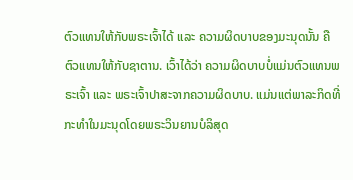ຕົວແທນໃຫ້ກັບພຣະເຈົ້າໄດ້ ແລະ ຄວາມຜິດບາບຂອງມະນຸດນັ້ນ ຄືຕົວແທນໃຫ້ກັບຊາຕານ. ເວົ້າໄດ້ວ່າ ຄວາມຜິດບາບບໍ່ແມ່ນຕົວແທນພຣະເຈົ້າ ແລະ ພຣະເຈົ້າປາສະຈາກຄວາມຜິດບາບ. ແມ່ນແຕ່ພາລະກິດທີ່ກະທຳໃນມະນຸດໂດຍພຣະວິນຍານບໍລິສຸດ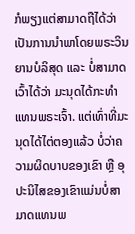ກໍພຽງແຕ່ສາມາດຖືໄດ້ວ່າເປັນການນໍາພາໂດຍພຣະວິນຍານບໍລິສຸດ ແລະ ບໍ່ສາມາດເວົ້າໄດ້ວ່າ ມະນຸດໄດ້ກະທຳແທນພຣະເຈົ້າ. ແຕ່ເທົ່າທີ່ມະນຸດໄດ້ໄຕ່ຕອງແລ້ວ ບໍ່ວ່າຄວາມຜິດບາບຂອງເຂົາ ຫຼື ອຸປະນິໄສຂອງເຂົາແມ່ນບໍ່ສາມາດແທນພ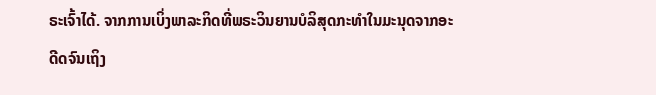ຣະເຈົ້າໄດ້. ຈາກການເບິ່ງພາລະກິດທີ່ພຣະວິນຍານບໍລິສຸດກະທຳໃນມະນຸດຈາກອະດີດຈົນເຖິງ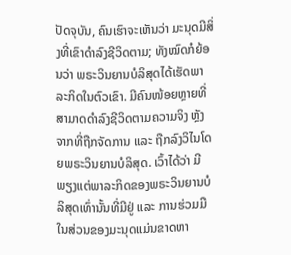ປັດຈຸບັນ, ຄົນເຮົາຈະເຫັນວ່າ ມະນຸດມີສິ່ງທີ່ເຂົາດຳລົງຊີວິດຕາມ; ທັງໝົດກໍຍ້ອນວ່າ ພຣະວິນຍານບໍລິສຸດໄດ້ເຮັດພາລະກິດໃນຕົວເຂົາ. ມີຄົນໜ້ອຍຫຼາຍທີ່ສາມາດດຳລົງຊີວິດຕາມຄວາມຈິງ ຫຼັງຈາກທີ່ຖືກຈັດການ ແລະ ຖືກລົງວິໄນໂດຍພຣະວິນຍານບໍລິສຸດ. ເວົ້າໄດ້ວ່າ ມີພຽງແຕ່ພາລະກິດຂອງພຣະວິນຍານບໍລິສຸດເທົ່ານັ້ນທີ່ມີຢູ່ ແລະ ການຮ່ວມມືໃນສ່ວນຂອງມະນຸດແມ່ນຂາດຫາ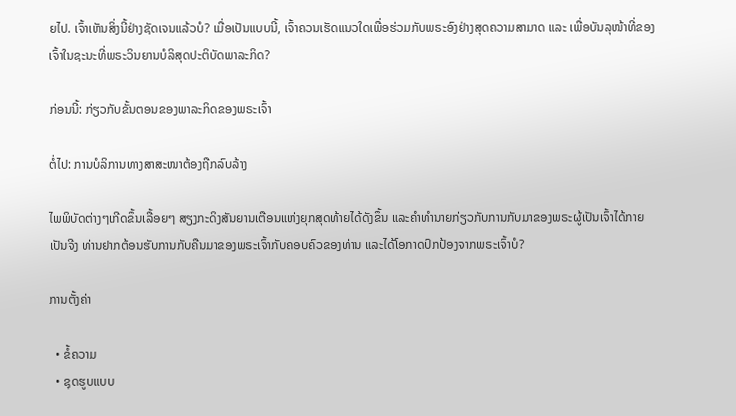ຍໄປ. ເຈົ້າເຫັນສິ່ງນີ້ຢ່າງຊັດເຈນແລ້ວບໍ? ເມື່ອເປັນແບບນີ້, ເຈົ້າຄວນເຮັດແນວໃດເພື່ອຮ່ວມກັບພຣະອົງຢ່າງສຸດຄວາມສາມາດ ແລະ ເພື່ອບັນລຸໜ້າທີ່ຂອງເຈົ້າໃນຊະນະທີ່ພຣະວິນຍານບໍລິສຸດປະຕິບັດພາລະກິດ?

ກ່ອນນີ້: ກ່ຽວກັບຂັ້ນຕອນຂອງພາລະກິດຂອງພຣະເຈົ້າ

ຕໍ່ໄປ: ການບໍລິການທາງສາສະໜາຕ້ອງຖືກລົບລ້າງ

ໄພພິບັດຕ່າງໆເກີດຂຶ້ນເລື້ອຍໆ ສຽງກະດິງສັນຍານເຕືອນແຫ່ງຍຸກສຸດທ້າຍໄດ້ດັງຂຶ້ນ ແລະຄໍາທໍານາຍກ່ຽວກັບການກັບມາຂອງພຣະຜູ້ເປັນເຈົ້າໄດ້ກາຍເປັນຈີງ ທ່ານຢາກຕ້ອນຮັບການກັບຄືນມາຂອງພຣະເຈົ້າກັບຄອບຄົວຂອງທ່ານ ແລະໄດ້ໂອກາດປົກປ້ອງຈາກພຣະເຈົ້າບໍ?

ການຕັ້ງຄ່າ

  • ຂໍ້ຄວາມ
  • ຊຸດຮູບແບບ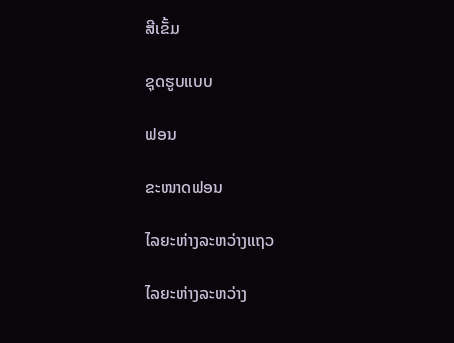ສີເຂັ້ມ

ຊຸດຮູບແບບ

ຟອນ

ຂະໜາດຟອນ

ໄລຍະຫ່າງລະຫວ່າງແຖວ

ໄລຍະຫ່າງລະຫວ່າງ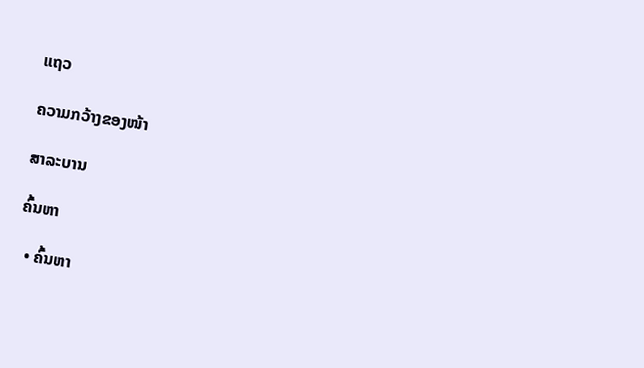ແຖວ

ຄວາມກວ້າງຂອງໜ້າ

ສາລະບານ

ຄົ້ນຫາ

  • ຄົ້ນຫາ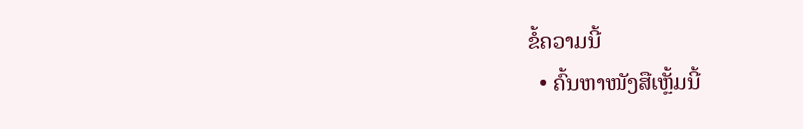ຂໍ້ຄວາມນີ້
  • ຄົ້ນຫາໜັງສືເຫຼັ້ມນີ້